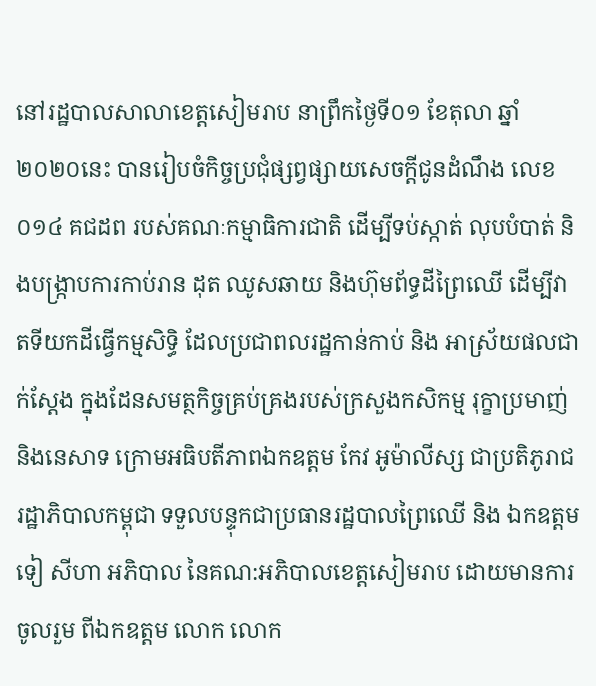នៅរដ្ឋបាលសាលាខេត្តសៀមរាប នាព្រឹកថ្ងៃទី០១ ខែតុលា ឆ្នាំ២០២០នេះ បានរៀបចំកិច្ចប្រជុំផ្សព្វផ្សាយសេចក្តីជូនដំណឹង លេខ០១៤ គជដព របស់គណៈកម្មាធិការជាតិ ដើម្បីទប់ស្កាត់ លុបបំបាត់ និងបង្ក្រាបការកាប់រាន ដុត ឈូសឆាយ និងហ៊ុមព័ទ្ធដីព្រៃឈើ ដើម្បីវាតទីយកដីធ្វើកម្មសិទ្ធិ ដែលប្រជាពលរដ្ឋកាន់កាប់ និង អាស្រ័យផលជាក់ស្តែង ក្នុងដែនសមត្ថកិច្ចគ្រប់គ្រងរបស់ក្រសួងកសិកម្ម រុក្ខាប្រមាញ់ និងនេសាទ ក្រោមអធិបតីភាពឯកឧត្ដម កែវ អូម៉ាលីស្ស ជាប្រតិភូរាជរដ្ឋាភិបាលកម្ពុជា ទទួលបន្ទុកជាប្រធានរដ្ឋបាលព្រៃឈើ និង ឯកឧត្តម ទៀ សីហា អភិបាល នៃគណ:អភិបាលខេត្តសៀមរាប ដោយមានការចូលរួម ពីឯកឧត្តម លោក លោក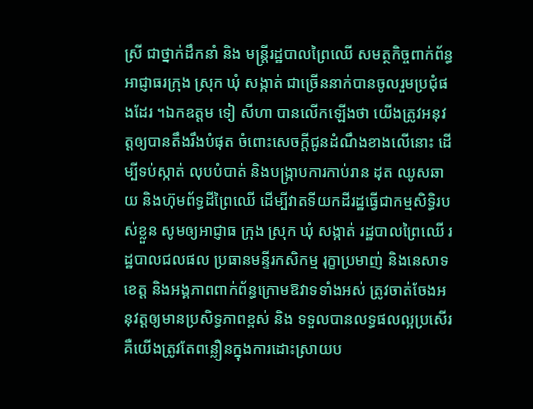ស្រី ជាថ្នាក់ដឹកនាំ និង មន្ត្រីរដ្ឋបាលព្រៃឈើ សមត្ថកិច្ចពាក់ព័ន្ធ អាជ្ញាធរក្រុង ស្រុក ឃុំ សង្កាត់ ជាច្រើននាក់បានចូលរួមប្រជុំផងដែរ ។ឯកឧត្តម ទៀ សីហា បានលើកឡើងថា យើងត្រូវអនុវត្តឲ្យបានតឹងរឹងបំផុត ចំពោះសេចក្តីជូនដំណឹងខាងលើនោះ ដើម្បីទប់ស្កាត់ លុបបំបាត់ និងបង្ក្រាបការកាប់រាន ដុត ឈូសឆាយ និងហ៊ុមព័ទ្ធដីព្រៃឈើ ដើម្បីវាតទីយកដីរដ្ឋធ្វើជាកម្មសិទ្ធិរបស់ខ្លួន សូមឲ្យអាជ្ញាធ ក្រុង ស្រុក ឃុំ សង្កាត់ រដ្ឋបាលព្រៃឈើ រដ្ឋបាលជលផល ប្រធានមន្ទីរកសិកម្ម រុក្ខាប្រមាញ់ និងនេសាទខេត្ត និងអង្គភាពពាក់ព័ន្ធក្រោមឱវាទទាំងអស់ ត្រូវចាត់ចែងអនុវត្តឲ្យមានប្រសិទ្ធភាពខ្ពស់ និង ទទួលបានលទ្ធផលល្អប្រសើរ គឺយើងត្រូវតែពន្លឿនក្នុងការដោះស្រាយប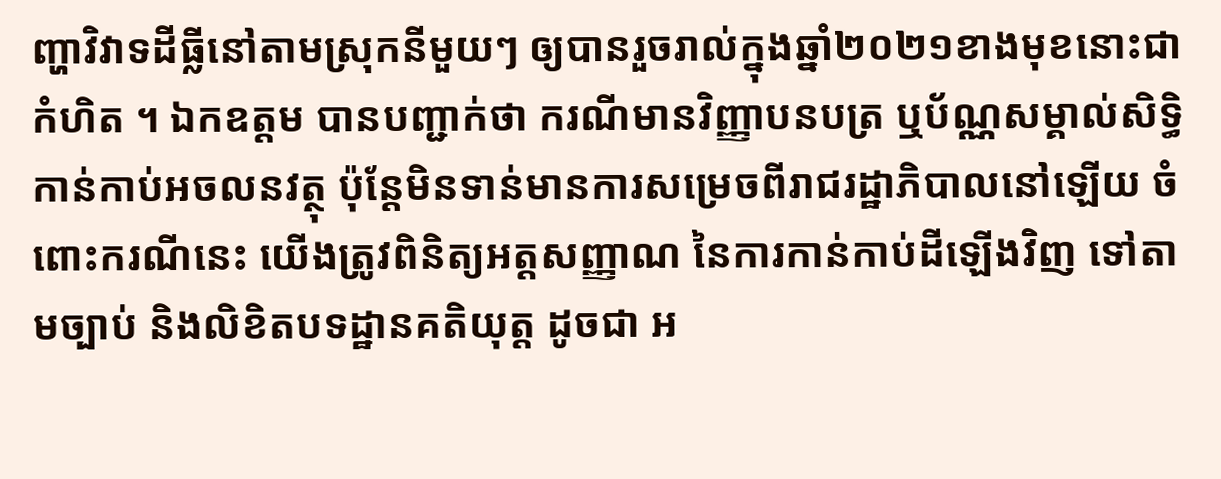ញ្ហាវិវាទដីធ្លីនៅតាមស្រុកនីមួយៗ ឲ្យបានរួចរាល់ក្នុងឆ្នាំ២០២១ខាងមុខនោះជាកំហិត ។ ឯកឧត្តម បានបញ្ជាក់ថា ករណីមានវិញ្ញាបនបត្រ ឬប័ណ្ណសម្គាល់សិទ្ធិកាន់កាប់អចលនវត្ថុ ប៉ុន្តែមិនទាន់មានការសម្រេចពីរាជរដ្ឋាភិបាលនៅឡើយ ចំពោះករណីនេះ យើងត្រូវពិនិត្យអត្តសញ្ញាណ នៃការកាន់កាប់ដីឡើងវិញ ទៅតាមច្បាប់ និងលិខិតបទដ្ឋានគតិយុត្ត ដូចជា អ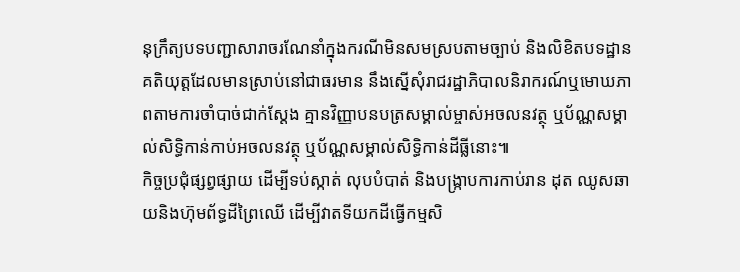នុក្រឹត្យបទបញ្ជាសារាចរណែនាំក្នុងករណីមិនសមស្របតាមច្បាប់ និងលិខិតបទដ្ឋានគតិយុត្តដែលមានស្រាប់នៅជាធរមាន នឹងស្នើសុំរាជរដ្ឋាភិបាលនិរាករណ៍ឬមោឃភាពតាមការចាំបាច់ជាក់ស្តែង គ្មានវិញ្ញាបនបត្រសម្គាល់ម្ចាស់អចលនវត្ថុ ឬប័ណ្ណសម្គាល់សិទ្ធិកាន់កាប់អចលនវត្ថុ ឬប័ណ្ណសម្គាល់សិទ្ធិកាន់ដីធ្លីនោះ៕
កិច្ចប្រជុំផ្សព្វផ្សាយ ដើម្បីទប់ស្កាត់ លុបបំបាត់ និងបង្ក្រាបការកាប់រាន ដុត ឈូសឆាយនិងហ៊ុមព័ទ្ធដីព្រៃឈើ ដើម្បីវាតទីយកដីធ្វើកម្មសិ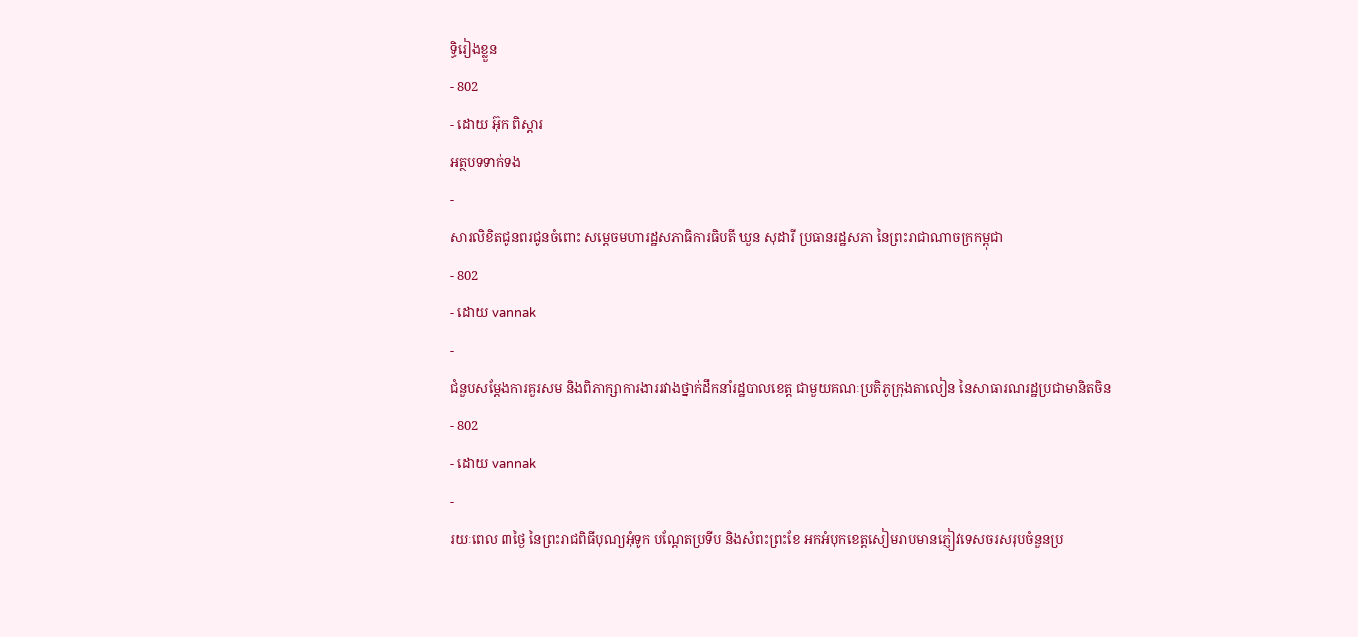ទ្ធិរៀងខ្លួន
- 802
- ដោយ អ៊ុក ពិស្តារ
អត្ថបទទាក់ទង
-
សារលិខិតជូនពរជូនចំពោះ សម្តេចមហារដ្ឋសភាធិការធិបតី ឃួន សុដារី ប្រធានរដ្ឋសភា នៃព្រះរាជាណាចក្រកម្ពុជា
- 802
- ដោយ vannak
-
ជំនួបសម្ដែងការគួរសម និងពិភាក្សាការងាររវាងថ្នាក់ដឹកនាំរដ្ឋបាលខេត្ត ជាមួយគណៈប្រតិភូក្រុងតាលៀន នៃសាធារណរដ្ឋប្រជាមានិតចិន
- 802
- ដោយ vannak
-
រយៈពេល ៣ថ្ងៃ នៃព្រះរាជពិធីបុណ្យអុំទូក បណ្តែតប្រទីប និងសំពះព្រះខែ អកអំបុកខេត្តសៀមរាបមានភ្ញៀវទេសចរសរុបចំនួនប្រ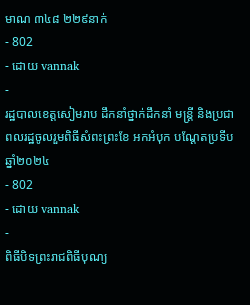មាណ ៣៤៨ ២២៩នាក់
- 802
- ដោយ vannak
-
រដ្ឋបាលខេត្តសៀមរាប ដឹកនាំថ្នាក់ដឹកនាំ មន្រ្តី និងប្រជាពលរដ្ឋចូលរួមពិធីសំពះព្រះខែ អកអំបុក បណ្ដែតប្រទីប ឆ្នាំ២០២៤
- 802
- ដោយ vannak
-
ពិធីបិទព្រះរាជពិធីបុណ្យ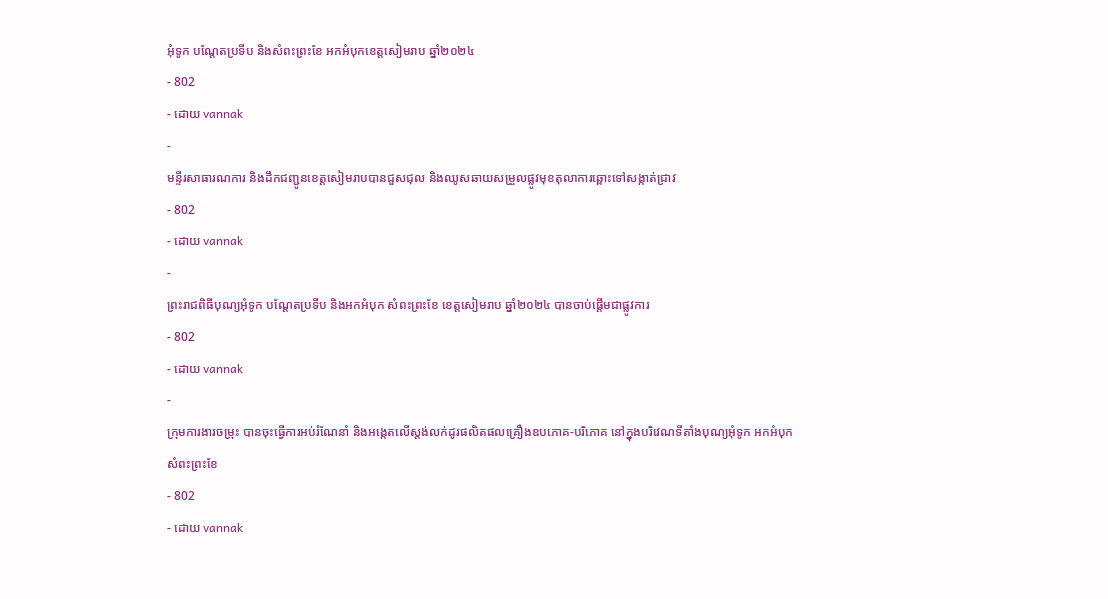អុំទូក បណ្តែតប្រទីប និងសំពះព្រះខែ អកអំបុកខេត្តសៀមរាប ឆ្នាំ២០២៤
- 802
- ដោយ vannak
-
មន្ទីរសាធារណការ និងដឹកជញ្ជូនខេត្តសៀមរាបបានជួសជុល និងឈូសឆាយសម្រួលផ្លូវមុខតុលាការឆ្ពោះទៅសង្កាត់ជ្រាវ
- 802
- ដោយ vannak
-
ព្រះរាជពិធីបុណ្យអុំទូក បណ្តែតប្រទីប និងអកអំបុក សំពះព្រះខែ ខេត្តសៀមរាប ឆ្នាំ២០២៤ បានចាប់ផ្ដើមជាផ្លូវការ
- 802
- ដោយ vannak
-
ក្រុមការងារចម្រុះ បានចុះធ្វើការអប់រំណែនាំ និងអង្កេតលើស្តង់លក់ដូរផលិតផលគ្រឿងឧបភោគ-បរិភោគ នៅក្នុងបរិវេណទីតាំងបុណ្យអុំទូក អកអំបុក សំពះព្រះខែ
- 802
- ដោយ vannak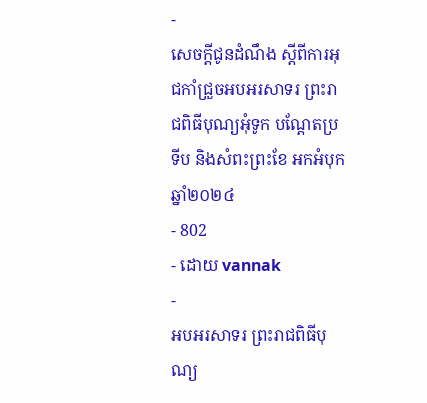-
សេចក្តីជូនដំណឹង ស្តីពីការអុជកាំជ្រួចអបអរសាទរ ព្រះរាជពិធីបុណ្យអុំទូក បណ្តែតប្រទីប និងសំពះព្រះខែ អកអំបុក ឆ្នាំ២០២៤
- 802
- ដោយ vannak
-
អបអរសាទរ ព្រះរាជពិធីបុណ្យ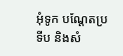អុំទូក បណ្ដែតប្រទីប និងសំ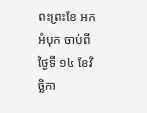ពះព្រះខែ អកអំបុក ចាប់ពីថ្ងៃទី ១៤ ខែវិច្ឆិកា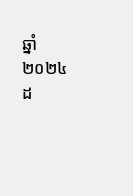ឆ្នាំ២០២៤ ដ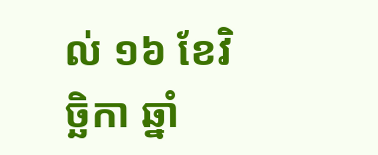ល់ ១៦ ខែវិច្ឆិកា ឆ្នាំ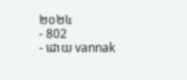២០២៤
- 802
- ដោយ vannak